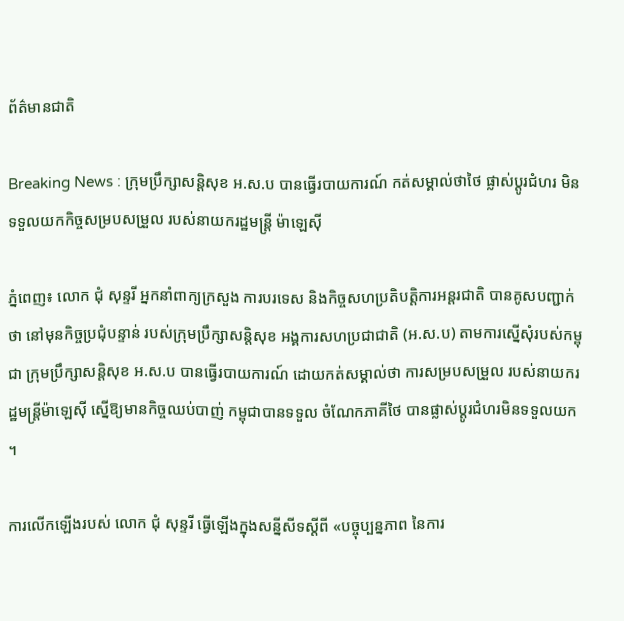ព័ត៌មានជាតិ

Breaking News : ក្រុមប្រឹក្សាសន្តិសុខ អ.ស.ប បានធ្វើរបាយការណ៍ កត់សម្គាល់ថាថៃ ផ្លាស់ប្តូរជំហរ មិនទទួលយកកិច្ចសម្របសម្រួល របស់នាយករដ្ឋមន្ត្រី ម៉ាឡេស៊ី

ភ្នំពេញ៖ លោក ជុំ សុន្ទរី អ្នកនាំពាក្យក្រសួង ការបរទេស និងកិច្ចសហប្រតិបត្តិការអន្តរជាតិ បានគូសបញ្ជាក់ថា នៅមុនកិច្ចប្រជុំបន្ទាន់ របស់ក្រុមប្រឹក្សាសន្តិសុខ អង្គការសហប្រជាជាតិ (អ.ស.ប) តាមការស្នើសុំរបស់កម្ពុជា ក្រុមប្រឹក្សាសន្តិសុខ អ.ស.ប បានធ្វើរបាយការណ៍ ដោយកត់សម្គាល់ថា ការសម្របសម្រួល របស់នាយករដ្ឋមន្ត្រីម៉ាឡេស៊ី ស្នើឱ្យមានកិច្ចឈប់បាញ់ កម្ពុជាបានទទួល ចំណែកភាគីថៃ បានផ្លាស់ប្តូរជំហរមិនទទួលយក ។

ការលើកឡើងរបស់ លោក ជុំ សុន្ទរី ធ្វើឡើងក្នុងសន្នីសីទស្តីពី «បច្ចុប្បន្នភាព នៃការ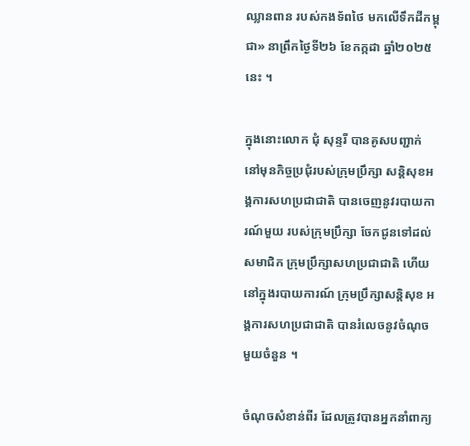ឈ្លានពាន របស់កងទ័ពថៃ មកលើទឹកដីកម្ពុជា» នាព្រឹកថ្ងៃទី២៦ ខែកក្កដា ឆ្នាំ២០២៥នេះ ។

ក្នុងនោះលោក ជុំ សុន្ទរី បានគូសបញ្ជាក់ នៅមុនកិច្ចប្រជុំរបស់ក្រុមប្រឹក្សា សន្តិសុខអង្គការសហប្រជាជាតិ បានចេញនូវរបាយការណ៍មួយ របស់ក្រុមប្រឹក្សា ចែកជូនទៅដល់សមាជិក ក្រុមប្រឹក្សាសហប្រជាជាតិ ហើយនៅក្នុងរបាយការណ៍ ក្រុមប្រឹក្សាសន្តិសុខ អង្គការសហប្រជាជាតិ បានរំលេចនូវចំណុចមួយចំនួន ។

ចំណុចសំខាន់ពីរ ដែលត្រូវបានអ្នកនាំពាក្យ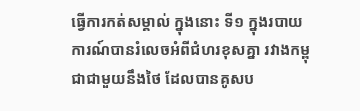ធ្វើការកត់សម្គាល់ ក្នុងនោះ ទី១ ក្នុងរបាយការណ៍បានរំលេចអំពីជំហរខុសគ្នា រវាងកម្ពុជាជាមួយនឹងថៃ ដែលបានគូសប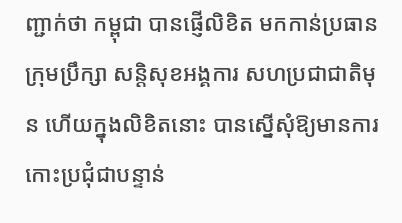ញ្ជាក់ថា កម្ពុជា បានផ្ញើលិខិត មកកាន់ប្រធានក្រុមប្រឹក្សា សន្តិសុខអង្គការ សហប្រជាជាតិមុន ហើយក្នុងលិខិតនោះ បានស្នើសុំឱ្យមានការ កោះប្រជុំជាបន្ទាន់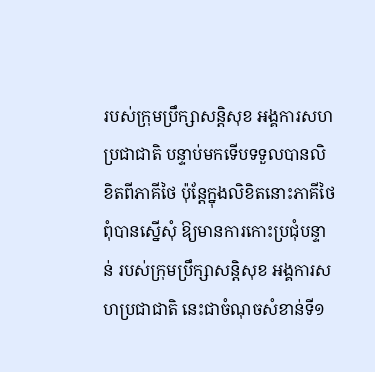របស់ក្រុមប្រឹក្សាសន្តិសុខ អង្គការសហប្រជាជាតិ បន្ទាប់មកទើបទទួលបានលិខិតពីភាគីថៃ ប៉ុន្តែក្នុងលិខិតនោះភាគីថៃពុំបានស្នើសុំ ឱ្យមានការកោះប្រជុំបន្ទាន់ របស់ក្រុមប្រឹក្សាសន្តិសុខ អង្គការសហប្រជាជាតិ នេះជាចំណុចសំខាន់ទី១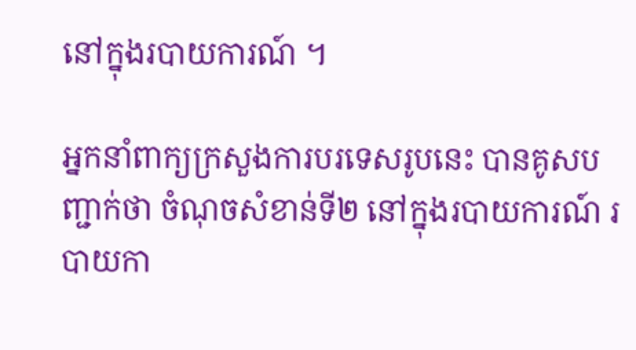នៅក្នុងរបាយការណ៍ ។

អ្នកនាំពាក្យក្រសួងការបរទេសរូបនេះ បានគូសបញ្ជាក់ថា ចំណុចសំខាន់ទី២ នៅក្នុងរបាយការណ៍ របាយកា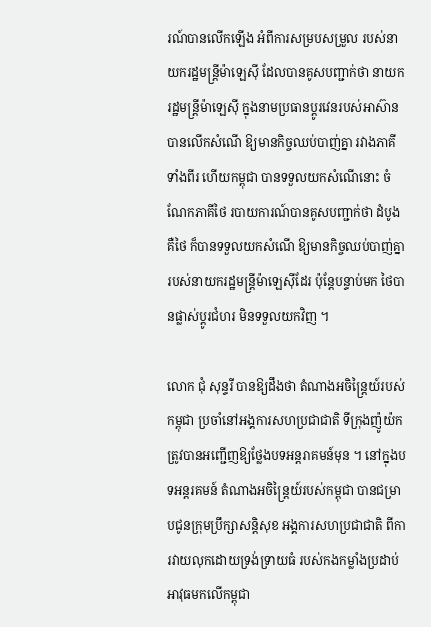រណ៍បានលើកឡើង អំពីការសម្របសម្រួល របស់នាយករដ្ឋមន្ត្រីម៉ាឡេស៊ី ដែលបានគូសបញ្ជាក់ថា នាយករដ្ឋមន្ត្រីម៉ាឡេស៊ី ក្នុងនាមប្រធានប្តូរវេនរបស់អាស៊ាន បានលើកសំណើ ឱ្យមានកិច្ចឈប់បាញ់គ្នា រវាងភាគីទាំងពីរ ហើយកម្ពុជា បានទទួលយកសំណើនោះ ចំណែកភាគីថៃ របាយការណ៍បានគូសបញ្ជាក់ថា ដំបូងគឺថៃ ក៏បានទទួលយកសំណើ ឱ្យមានកិច្ចឈប់បាញ់គ្នា របស់នាយករដ្ឋមន្ត្រីម៉ាឡេស៊ីដែរ ប៉ុន្តែបន្ទាប់មក ថៃបានផ្លាស់ប្តូរជំហរ មិនទទួលយកវិញ ។

លោក ជុំ សុន្ទរី បានឱ្យដឹងថា តំណាងអចិន្ត្រៃយ៍របស់កម្ពុជា ប្រចាំនៅអង្គការសហប្រជាជាតិ ទីក្រុងញ៉ូយ៉ក ត្រូវបានអញ្ជើញឱ្យថ្លែងបទអន្តរាគមន៍មុន ។ នៅក្នុងបទអន្តរគមន៍ តំណាងអចិន្ត្រៃយ៍របស់កម្ពុជា បានជម្រាបជូនក្រុមប្រឹក្សាសន្តិសុខ អង្គការសហប្រជាជាតិ ពីការវាយលុកដោយទ្រង់ទ្រាយធំ របស់កងកម្លាំងប្រដាប់អាវុធមកលើកម្ពុជា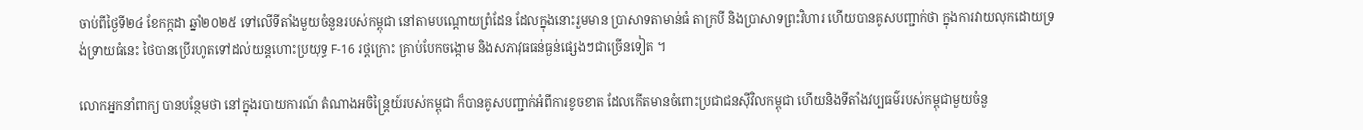ចាប់ពីថ្ងៃទី២៤ ខែកក្កដា ឆ្នាំ២០២៥ ទៅលើទីតាំងមួយចំនួនរបស់កម្ពុជា នៅតាមបណ្តោយព្រំដែន ដែលក្នុងនោះរួមមាន ប្រាសាទតាមាន់ធំ តាក្របី និងប្រាសាទព្រះវិហារ ហើយបានគូសបញ្ជាក់ថា ក្នុងការវាយលុកដោយទ្រង់ទ្រាយធំនេះ ថៃបានប្រើរហូតទៅដល់យន្តហោះប្រយុទ្ធ F-16 រថ្តក្រោះ គ្រាប់បែកចង្កោម និងសភាវុធធន់ធ្ងន់ផ្សេងៗជាច្រើនទៀត ។

លោកអ្នកនាំពាក្យ បានបន្ថែមថា នៅក្នុងរបាយការណ៍ តំណាងអចិន្ត្រៃយ៍របស់កម្ពុជា ក៏បានគូសបញ្ជាក់អំពីការខូចខាត ដែលកើតមានចំពោះប្រជាជនស៊ីវិលកម្ពុជា ហើយនិងទីតាំងវប្បធម៌របស់កម្ពុជាមួយចំនួ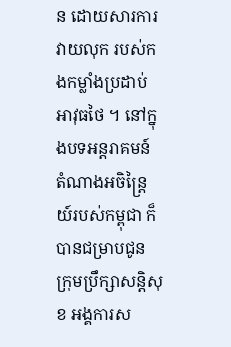ន ដោយសារការវាយលុក របស់កងកម្លាំងប្រដាប់អាវុធថៃ ។ នៅក្នុងបទអន្តរាគមន៍ តំណាងអចិន្ត្រៃយ៍របស់កម្ពុជា ក៏បានជម្រាបជូន ក្រុមប្រឹក្សាសន្តិសុខ អង្គការស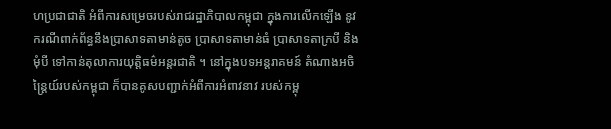ហប្រជាជាតិ អំពីការសម្រេចរបស់រាជរដ្ឋាភិបាលកម្ពុជា ក្នុងការលើកឡើង នូវករណីពាក់ព័ន្ធនឹងប្រាសាទតាមាន់តូច ប្រាសាទតាមាន់ធំ ប្រាសាទតាក្របី និងមុំបី ទៅកាន់តុលាការយុត្តិធម៌អន្តរជាតិ ។ នៅក្នុងបទអន្តរាគមន៍ តំណាងអចិន្ត្រៃយ៍របស់កម្ពុជា ក៏បានគូសបញ្ជាក់អំពីការអំពាវនាវ របស់កម្ពុ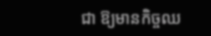ជា ឱ្យមានកិច្ចឈ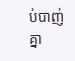ប់បាញ់គ្នា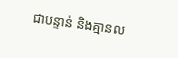ជាបន្ទាន់ និងគ្មានល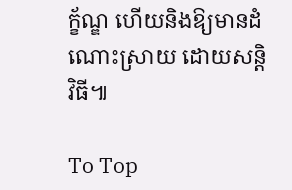ក្ខ័ណ្ឌ ហើយនិងឱ្យមានដំណោះស្រាយ ដោយសន្តិវិធី៕

To Top